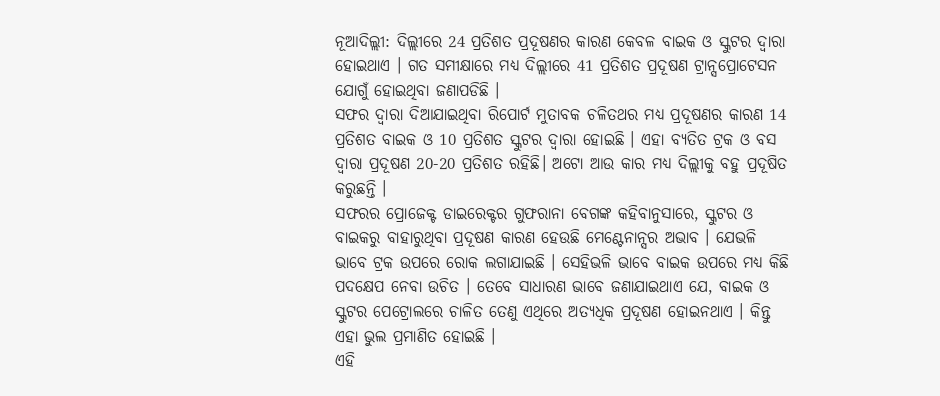ନୂଆଦିଲ୍ଲୀ: ଦିଲ୍ଲୀରେ 24 ପ୍ରତିଶତ ପ୍ରଦୂଷଣର କାରଣ କେବଳ ବାଇକ ଓ ସ୍କୁଟର ଦ୍ବାରା ହୋଇଥାଏ । ଗତ ସମୀକ୍ଷାରେ ମଧ୍ୟ ଦିଲ୍ଲୀରେ 41 ପ୍ରତିଶତ ପ୍ରଦୂଷଣ ଟ୍ରାନ୍ସପ୍ରୋଟେସନ ଯୋଗୁଁ ହୋଇଥିବା ଜଣାପଡିଛି ।
ସଫର ଦ୍ବାରା ଦିଆଯାଇଥିବା ରିପୋର୍ଟ ମୁତାବକ ଚଳିତଥର ମଧ୍ୟ ପ୍ରଦୂଷଣର କାରଣ 14 ପ୍ରତିଶତ ବାଇକ ଓ 10 ପ୍ରତିଶତ ସ୍କୁଟର ଦ୍ବାରା ହୋଇଛି । ଏହା ବ୍ୟତିତ ଟ୍ରକ ଓ ବସ ଦ୍ବାରା ପ୍ରଦୂଷଣ 20-20 ପ୍ରତିଶତ ରହିଛି। ଅଟୋ ଆଉ କାର ମଧ୍ୟ ଦିଲ୍ଲୀକୁ ବହୁ ପ୍ରଦୂଷିତ କରୁଛନ୍ତି ।
ସଫରର ପ୍ରୋଜେକ୍ଟ ଡାଇରେକ୍ଟର ଗୁଫରାନା ବେଗଙ୍କ କହିବାନୁସାରେ, ସ୍କୁଟର ଓ ବାଇକରୁ ବାହାରୁଥିବା ପ୍ରଦୂଷଣ କାରଣ ହେଉଛି ମେଣ୍ଟେନାନ୍ସର ଅଭାବ । ଯେଭଳି ଭାବେ ଟ୍ରକ ଉପରେ ରୋକ ଲଗାଯାଇଛି । ସେହିଭଳି ଭାବେ ବାଇକ ଉପରେ ମଧ୍ୟ କିଛି ପଦକ୍ଷେପ ନେବା ଉଚିତ । ତେବେ ସାଧାରଣ ଭାବେ ଜଣାଯାଇଥାଏ ଯେ, ବାଇକ ଓ ସ୍କୁଟର ପେଟ୍ରୋଲରେ ଚାଳିତ ତେଣୁ ଏଥିରେ ଅତ୍ୟଧିକ ପ୍ରଦୂଷଣ ହୋଇନଥାଏ । କିନ୍ତୁ ଏହା ଭୁଲ ପ୍ରମାଣିତ ହୋଇଛି ।
ଏହି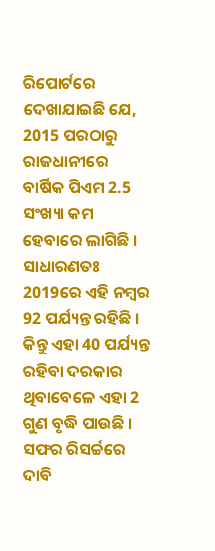ରିପୋର୍ଟରେ ଦେଖାଯାଇଛି ଯେ, 2015 ପରଠାରୁ ରାଜଧାନୀରେ ବାର୍ଷିକ ପିଏମ 2.5 ସଂଖ୍ୟା କମ ହେବାରେ ଲାଗିଛି । ସାଧାରଣତଃ 2019ରେ ଏହି ନମ୍ବର 92 ପର୍ଯ୍ୟନ୍ତ ରହିଛି । କିନ୍ତୁ ଏହା 40 ପର୍ଯ୍ୟନ୍ତ ରହିବା ଦରକାର ଥିବାବେଳେ ଏହା 2 ଗୁଣ ବୃଦ୍ଧି ପାଉଛି । ସଫର ରିସର୍ଚ୍ଚରେ ଦାବି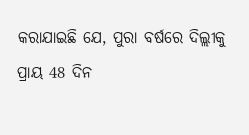କରାଯାଇଛି ଯେ, ପୁରା ବର୍ଷରେ ଦିଲ୍ଲୀକୁ ପ୍ରାୟ 48 ଦିନ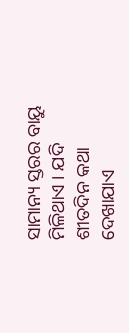ସାମାନ୍ୟ ସ୍ତରର ବାୟୁ ମିଳିଥାଏ । ଯଦି ଶୀତଦିନ କଥା ଦେଖାଯାଏ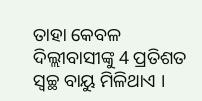ତାହା କେବଳ ଦିଲ୍ଲୀବାସୀଙ୍କୁ 4 ପ୍ରତିଶତ ସ୍ବଚ୍ଛ ବାୟୁ ମିଳିଥାଏ ।